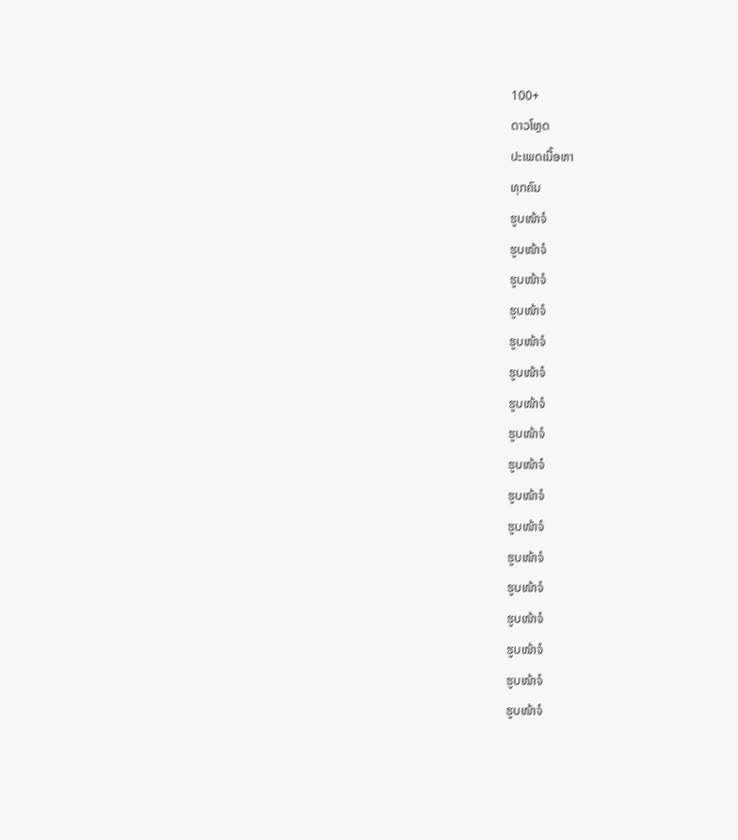100+
ດາວໂຫຼດ
ປະເພດເນື້ອຫາ
ທຸກຄົນ
ຮູບໜ້າຈໍ
ຮູບໜ້າຈໍ
ຮູບໜ້າຈໍ
ຮູບໜ້າຈໍ
ຮູບໜ້າຈໍ
ຮູບໜ້າຈໍ
ຮູບໜ້າຈໍ
ຮູບໜ້າຈໍ
ຮູບໜ້າຈໍ
ຮູບໜ້າຈໍ
ຮູບໜ້າຈໍ
ຮູບໜ້າຈໍ
ຮູບໜ້າຈໍ
ຮູບໜ້າຈໍ
ຮູບໜ້າຈໍ
ຮູບໜ້າຈໍ
ຮູບໜ້າຈໍ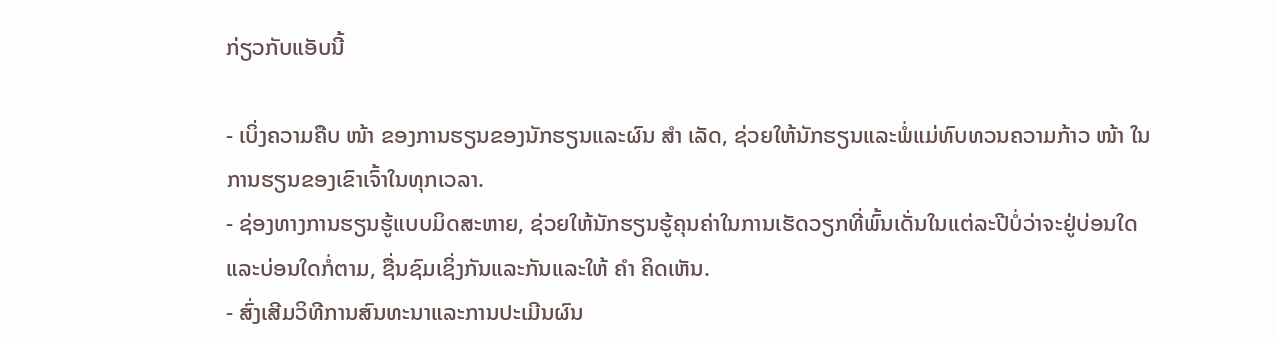ກ່ຽວກັບແອັບນີ້

- ເບິ່ງຄວາມຄືບ ໜ້າ ຂອງການຮຽນຂອງນັກຮຽນແລະຜົນ ສຳ ເລັດ, ຊ່ວຍໃຫ້ນັກຮຽນແລະພໍ່ແມ່ທົບທວນຄວາມກ້າວ ໜ້າ ໃນການຮຽນຂອງເຂົາເຈົ້າໃນທຸກເວລາ.
- ຊ່ອງທາງການຮຽນຮູ້ແບບມິດສະຫາຍ, ຊ່ວຍໃຫ້ນັກຮຽນຮູ້ຄຸນຄ່າໃນການເຮັດວຽກທີ່ພົ້ນເດັ່ນໃນແຕ່ລະປີບໍ່ວ່າຈະຢູ່ບ່ອນໃດແລະບ່ອນໃດກໍ່ຕາມ, ຊື່ນຊົມເຊິ່ງກັນແລະກັນແລະໃຫ້ ຄຳ ຄິດເຫັນ.
- ສົ່ງເສີມວິທີການສົນທະນາແລະການປະເມີນຜົນ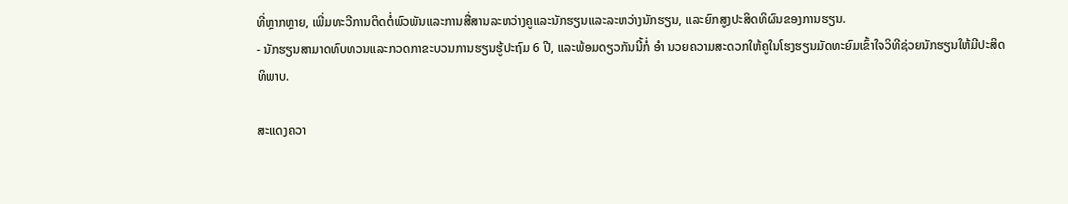ທີ່ຫຼາກຫຼາຍ, ເພີ່ມທະວີການຕິດຕໍ່ພົວພັນແລະການສື່ສານລະຫວ່າງຄູແລະນັກຮຽນແລະລະຫວ່າງນັກຮຽນ, ແລະຍົກສູງປະສິດທິຜົນຂອງການຮຽນ.
- ນັກຮຽນສາມາດທົບທວນແລະກວດກາຂະບວນການຮຽນຮູ້ປະຖົມ 6 ປີ, ແລະພ້ອມດຽວກັນນີ້ກໍ່ ອຳ ນວຍຄວາມສະດວກໃຫ້ຄູໃນໂຮງຮຽນມັດທະຍົມເຂົ້າໃຈວິທີຊ່ວຍນັກຮຽນໃຫ້ມີປະສິດທິພາບ.

ສະແດງຄວາ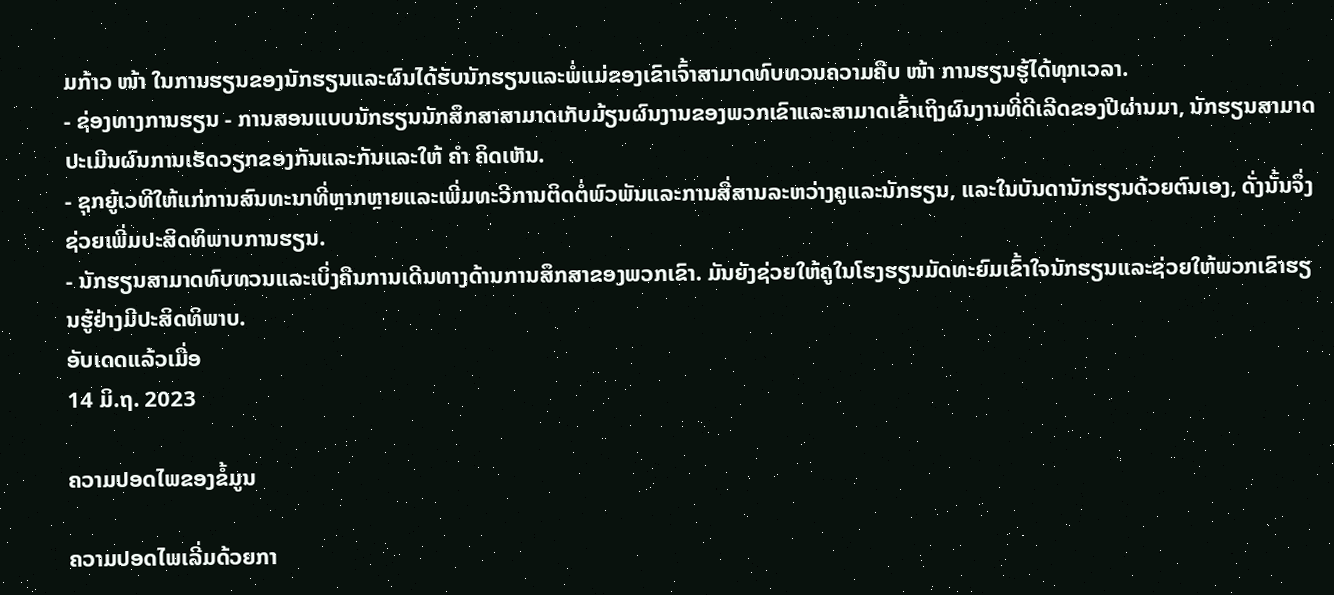ມກ້າວ ໜ້າ ໃນການຮຽນຂອງນັກຮຽນແລະຜົນໄດ້ຮັບນັກຮຽນແລະພໍ່ແມ່ຂອງເຂົາເຈົ້າສາມາດທົບທວນຄວາມຄືບ ໜ້າ ການຮຽນຮູ້ໄດ້ທຸກເວລາ.
- ຊ່ອງທາງການຮຽນ - ການສອນແບບນັກຮຽນນັກສຶກສາສາມາດເກັບມ້ຽນຜົນງານຂອງພວກເຂົາແລະສາມາດເຂົ້າເຖິງຜົນງານທີ່ດີເລີດຂອງປີຜ່ານມາ, ນັກຮຽນສາມາດປະເມີນຜົນການເຮັດວຽກຂອງກັນແລະກັນແລະໃຫ້ ຄຳ ຄິດເຫັນ.
- ຊຸກຍູ້ເວທີໃຫ້ແກ່ການສົນທະນາທີ່ຫຼາກຫຼາຍແລະເພີ່ມທະວີການຕິດຕໍ່ພົວພັນແລະການສື່ສານລະຫວ່າງຄູແລະນັກຮຽນ, ແລະໃນບັນດານັກຮຽນດ້ວຍຕົນເອງ, ດັ່ງນັ້ນຈຶ່ງຊ່ວຍເພີ່ມປະສິດທິພາບການຮຽນ.
- ນັກຮຽນສາມາດທົບທວນແລະເບິ່ງຄືນການເດີນທາງດ້ານການສຶກສາຂອງພວກເຂົາ. ມັນຍັງຊ່ວຍໃຫ້ຄູໃນໂຮງຮຽນມັດທະຍົມເຂົ້າໃຈນັກຮຽນແລະຊ່ວຍໃຫ້ພວກເຂົາຮຽນຮູ້ຢ່າງມີປະສິດທິພາບ.
ອັບເດດແລ້ວເມື່ອ
14 ມິ.ຖ. 2023

ຄວາມປອດໄພຂອງຂໍ້ມູນ

ຄວາມປອດໄພເລີ່ມດ້ວຍກາ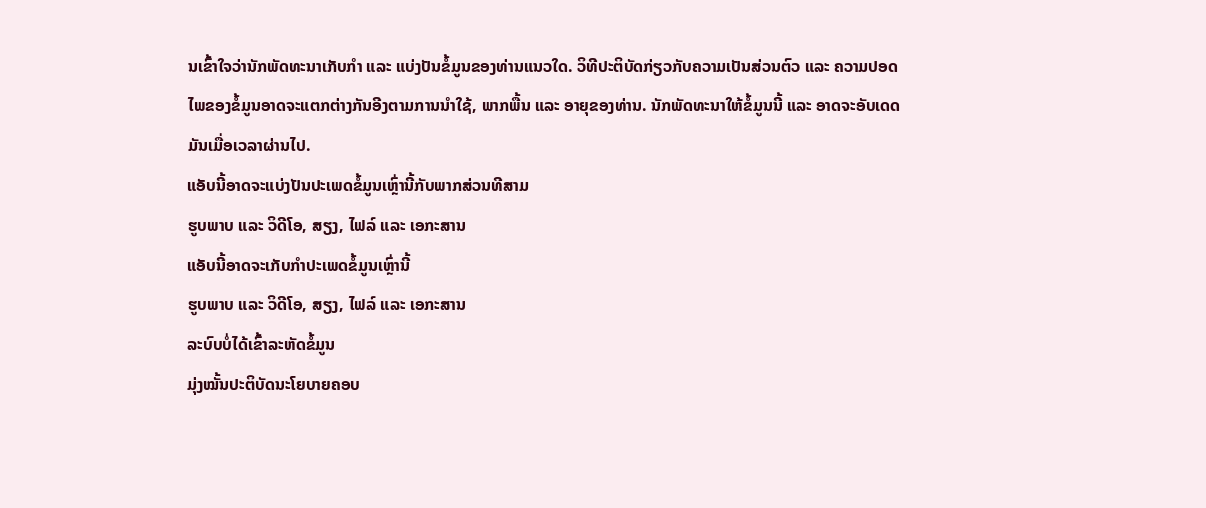ນເຂົ້າໃຈວ່ານັກພັດທະນາເກັບກຳ ແລະ ແບ່ງປັນຂໍ້ມູນຂອງທ່ານແນວໃດ. ວິທີປະຕິບັດກ່ຽວກັບຄວາມເປັນສ່ວນຕົວ ແລະ ຄວາມປອດໄພຂອງຂໍ້ມູນອາດຈະແຕກຕ່າງກັນອີງຕາມການນຳໃຊ້, ພາກພື້ນ ແລະ ອາຍຸຂອງທ່ານ. ນັກພັດທະນາໃຫ້ຂໍ້ມູນນີ້ ແລະ ອາດຈະອັບເດດມັນເມື່ອເວລາຜ່ານໄປ.
ແອັບນີ້ອາດຈະແບ່ງປັນປະເພດຂໍ້ມູນເຫຼົ່ານີ້ກັບພາກສ່ວນທີສາມ
ຮູບພາບ ແລະ ວິດີໂອ, ສຽງ, ໄຟລ໌ ແລະ ເອກະສານ
ແອັບນີ້ອາດຈະເກັບກຳປະເພດຂໍ້ມູນເຫຼົ່ານີ້
ຮູບພາບ ແລະ ວິດີໂອ, ສຽງ, ໄຟລ໌ ແລະ ເອກະສານ
ລະບົບບໍ່ໄດ້ເຂົ້າລະຫັດຂໍ້ມູນ
ມຸ່ງໝັ້ນປະຕິບັດນະໂຍບາຍຄອບ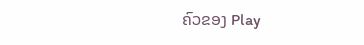ຄົວຂອງ Play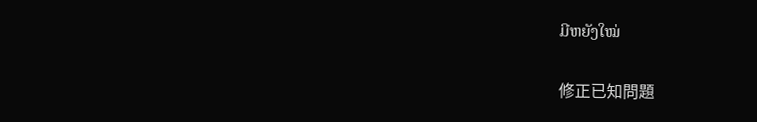ມີຫຍັງໃໝ່

修正已知問題